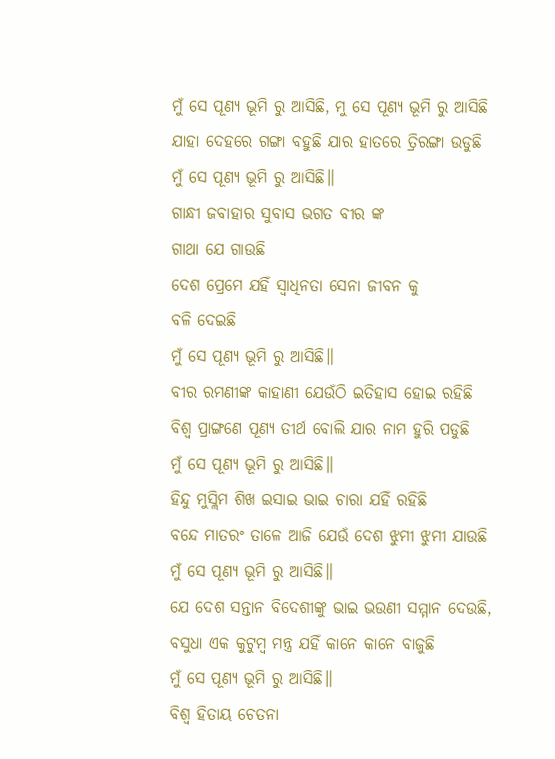ମୁଁ ସେ ପୂଣ୍ୟ ଭୂମି ରୁ ଆସିଛି, ମୁ ସେ ପୂଣ୍ୟ ଭୂମି ରୁ ଆସିଛି
ଯାହା ଦେହରେ ଗଙ୍ଗା ବହୁଛି ଯାର ହାତରେ ତ୍ରିରଙ୍ଗା ଉଡୁଛି
ମୁଁ ସେ ପୂଣ୍ୟ ଭୂମି ରୁ ଆସିଛି॥
ଗାନ୍ଧୀ ଜବାହାର ସୁବାସ ଭଗତ ବୀର ଙ୍କ
ଗାଥା ଯେ ଗାଉଛି
ଦେଶ ପ୍ରେମେ ଯହିଁ ସ୍ଵାଧିନତା ସେନା ଜୀବନ କୁ
ବଳି ଦେଇଛି
ମୁଁ ସେ ପୂଣ୍ୟ ଭୂମି ରୁ ଆସିଛି॥
ବୀର ରମଣୀଙ୍କ କାହାଣୀ ଯେଉଁଠି ଇତିହାସ ହୋଇ ରହିଛି
ବିଶ୍ଵ ପ୍ରାଙ୍ଗଣେ ପୂଣ୍ୟ ତୀର୍ଥ ବୋଲି ଯାର ନାମ ହୁରି ପଡୁଛି
ମୁଁ ସେ ପୂଣ୍ୟ ଭୂମି ରୁ ଆସିଛି॥
ହିନ୍ଦୁ ମୁସ୍ଲିମ ଶିଖ ଇସାଇ ଭାଇ ଚାରା ଯହିଁ ରହିଛି
ବନ୍ଦେ ମାତରଂ ତାଳେ ଆଜି ଯେଉଁ ଦେଶ ଝୁମୀ ଝୁମୀ ଯାଉଛି
ମୁଁ ସେ ପୂଣ୍ୟ ଭୂମି ରୁ ଆସିଛି॥
ଯେ ଦେଶ ସନ୍ତାନ ବିଦେଶୀଙ୍କୁ ଭାଇ ଭଉଣୀ ସମ୍ମାନ ଦେଉଛି,
ବସୁଧା ଏକ କୁଟୁମ୍ବ ମନ୍ତ୍ର ଯହିଁ କାନେ କାନେ ବାଜୁଛି
ମୁଁ ସେ ପୂଣ୍ୟ ଭୂମି ରୁ ଆସିଛି॥
ବିଶ୍ଵ ହିତାୟ ଚେତନା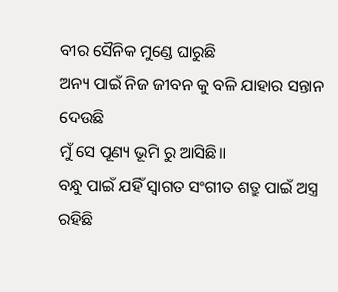ବୀର ସୈନିକ ମୁଣ୍ଡେ ଘାରୁଛି
ଅନ୍ୟ ପାଇଁ ନିଜ ଜୀବନ କୁ ବଳି ଯାହାର ସନ୍ତାନ ଦେଉଛି
ମୁଁ ସେ ପୂଣ୍ୟ ଭୂମି ରୁ ଆସିଛି॥
ବନ୍ଧୁ ପାଇଁ ଯହିଁ ସ୍ଵାଗତ ସଂଗୀତ ଶତ୍ରୁ ପାଇଁ ଅସ୍ତ୍ର ରହିଛି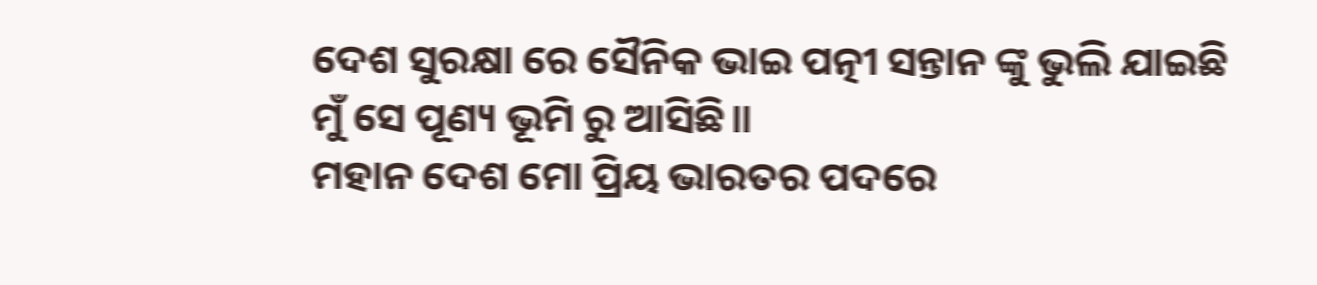ଦେଶ ସୁରକ୍ଷା ରେ ସୈନିକ ଭାଇ ପତ୍ନୀ ସନ୍ତାନ ଙ୍କୁ ଭୁଲି ଯାଇଛି
ମୁଁ ସେ ପୂଣ୍ୟ ଭୂମି ରୁ ଆସିଛି॥
ମହାନ ଦେଶ ମୋ ପ୍ରିୟ ଭାରତର ପଦରେ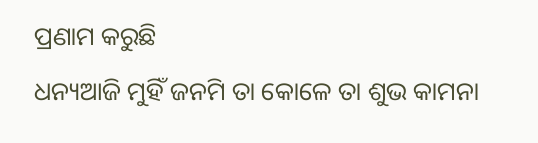ପ୍ରଣାମ କରୁଛି
ଧନ୍ୟଆଜି ମୁହିଁ ଜନମି ତା କୋଳେ ତା ଶୁଭ କାମନା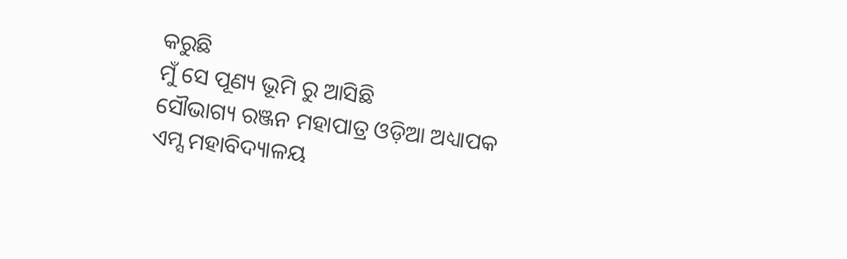କରୁଛି
ମୁଁ ସେ ପୂଣ୍ୟ ଭୂମି ରୁ ଆସିଛି
ସୌଭାଗ୍ୟ ରଞ୍ଜନ ମହାପାତ୍ର ଓଡ଼ିଆ ଅଧ୍ୟାପକ
ଏମ୍ସ ମହାବିଦ୍ୟାଳୟ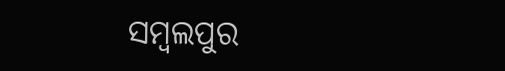ସମ୍ବଲପୁର